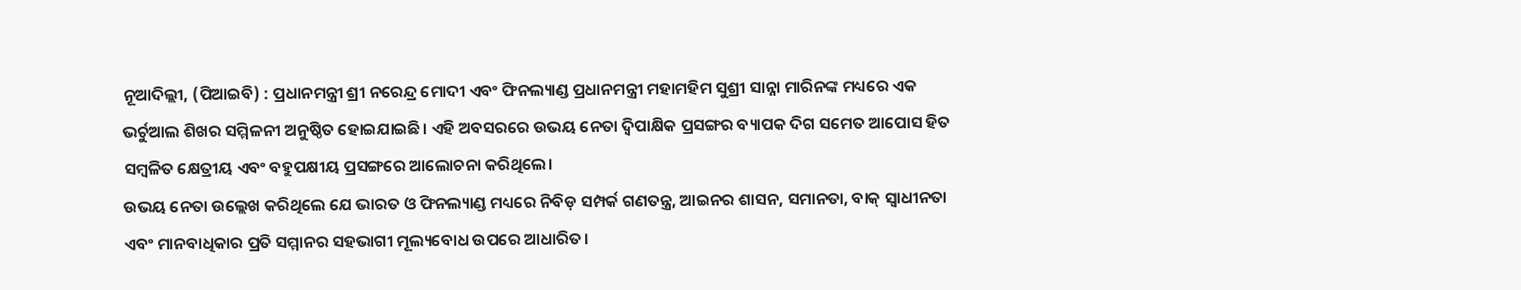ନୂଆଦିଲ୍ଲୀ, (ପିଆଇବି) : ପ୍ରଧାନମନ୍ତ୍ରୀ ଶ୍ରୀ ନରେନ୍ଦ୍ର ମୋଦୀ ଏବଂ ଫିନଲ୍ୟାଣ୍ଡ ପ୍ରଧାନମନ୍ତ୍ରୀ ମହାମହିମ ସୁଶ୍ରୀ ସାନ୍ନା ମାରିନଙ୍କ ମଧ୍ୟରେ ଏକ ଭର୍ଚୁଆଲ ଶିଖର ସମ୍ମିଳନୀ ଅନୁଷ୍ଠିତ ହୋଇଯାଇଛି। ଏହି ଅବସରରେ ଉଭୟ ନେତା ଦ୍ୱିପାକ୍ଷିକ ପ୍ରସଙ୍ଗର ବ୍ୟାପକ ଦିଗ ସମେତ ଆପୋସ ହିତ ସମ୍ବଳିତ କ୍ଷେତ୍ରୀୟ ଏବଂ ବହୁପକ୍ଷୀୟ ପ୍ରସଙ୍ଗରେ ଆଲୋଚନା କରିଥିଲେ।
ଉଭୟ ନେତା ଉଲ୍ଲେଖ କରିଥିଲେ ଯେ ଭାରତ ଓ ଫିନଲ୍ୟାଣ୍ଡ ମଧ୍ୟରେ ନିବିଡ଼ ସମ୍ପର୍କ ଗଣତନ୍ତ୍ର, ଆଇନର ଶାସନ, ସମାନତା, ବାକ୍ ସ୍ୱାଧୀନତା ଏବଂ ମାନବାଧିକାର ପ୍ରତି ସମ୍ମାନର ସହଭାଗୀ ମୂଲ୍ୟବୋଧ ଉପରେ ଆଧାରିତ।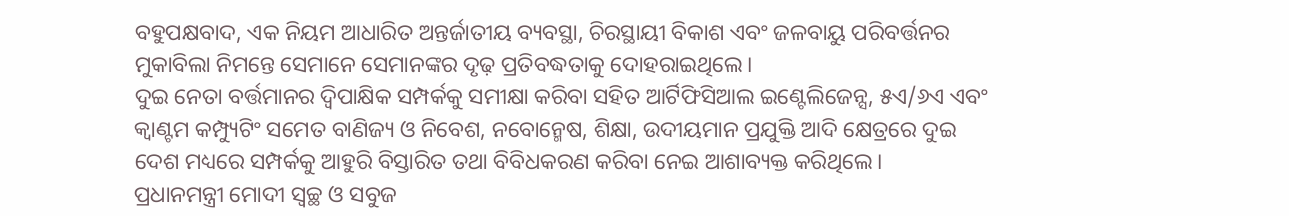ବହୁପକ୍ଷବାଦ, ଏକ ନିୟମ ଆଧାରିତ ଅନ୍ତର୍ଜାତୀୟ ବ୍ୟବସ୍ଥା, ଚିରସ୍ଥାୟୀ ବିକାଶ ଏବଂ ଜଳବାୟୁ ପରିବର୍ତ୍ତନର ମୁକାବିଲା ନିମନ୍ତେ ସେମାନେ ସେମାନଙ୍କର ଦୃଢ଼ ପ୍ରତିବଦ୍ଧତାକୁ ଦୋହରାଇଥିଲେ।
ଦୁଇ ନେତା ବର୍ତ୍ତମାନର ଦ୍ୱିପାକ୍ଷିକ ସମ୍ପର୍କକୁ ସମୀକ୍ଷା କରିବା ସହିତ ଆର୍ଟିଫିସିଆଲ ଇଣ୍ଟେଲିଜେନ୍ସ, ୫ଏ/୬ଏ ଏବଂ କ୍ୱାଣ୍ଟମ କମ୍ପ୍ୟୁଟିଂ ସମେତ ବାଣିଜ୍ୟ ଓ ନିବେଶ, ନବୋନ୍ମେଷ, ଶିକ୍ଷା, ଉଦୀୟମାନ ପ୍ରଯୁକ୍ତି ଆଦି କ୍ଷେତ୍ରରେ ଦୁଇ ଦେଶ ମଧ୍ୟରେ ସମ୍ପର୍କକୁ ଆହୁରି ବିସ୍ତାରିତ ତଥା ବିବିଧକରଣ କରିବା ନେଇ ଆଶାବ୍ୟକ୍ତ କରିଥିଲେ।
ପ୍ରଧାନମନ୍ତ୍ରୀ ମୋଦୀ ସ୍ୱଚ୍ଛ ଓ ସବୁଜ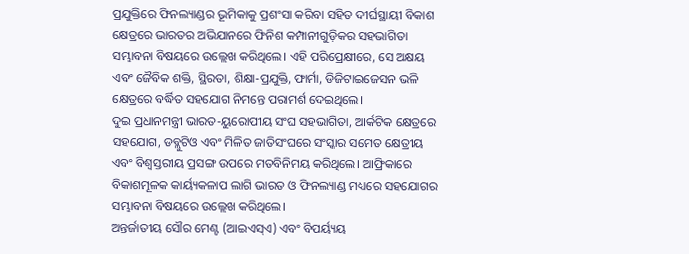ପ୍ରଯୁକ୍ତିରେ ଫିନଲ୍ୟାଣ୍ଡର ଭୂମିକାକୁ ପ୍ରଶଂସା କରିବା ସହିତ ଦୀର୍ଘସ୍ଥାୟୀ ବିକାଶ କ୍ଷେତ୍ରରେ ଭାରତର ଅଭିଯାନରେ ଫିନିଶ କମ୍ପାନୀଗୁଡ଼ିକର ସହଭାଗିତା ସମ୍ଭାବନା ବିଷୟରେ ଉଲ୍ଲେଖ କରିଥିଲେ। ଏହି ପରିପ୍ରେକ୍ଷୀରେ, ସେ ଅକ୍ଷୟ ଏବଂ ଜୈବିକ ଶକ୍ତି, ସ୍ଥିରତା, ଶିକ୍ଷା-ପ୍ରଯୁକ୍ତି, ଫାର୍ମା, ଡିଜିଟାଇଜେସନ ଭଳି କ୍ଷେତ୍ରରେ ବର୍ଦ୍ଧିତ ସହଯୋଗ ନିମନ୍ତେ ପରାମର୍ଶ ଦେଇଥିଲେ।
ଦୁଇ ପ୍ରଧାନମନ୍ତ୍ରୀ ଭାରତ-ୟୁରୋପୀୟ ସଂଘ ସହଭାଗିତା, ଆର୍କଟିକ କ୍ଷେତ୍ରରେ ସହଯୋଗ, ଡବ୍ଲୁଟିଓ ଏବଂ ମିଳିତ ଜାତିସଂଘରେ ସଂସ୍କାର ସମେତ କ୍ଷେତ୍ରୀୟ ଏବଂ ବିଶ୍ୱସ୍ତରୀୟ ପ୍ରସଙ୍ଗ ଉପରେ ମତବିନିମୟ କରିଥିଲେ। ଆଫ୍ରିକାରେ ବିକାଶମୂଳକ କାର୍ୟ୍ୟକଳାପ ଲାଗି ଭାରତ ଓ ଫିନଲ୍ୟାଣ୍ଡ ମଧ୍ୟରେ ସହଯୋଗର ସମ୍ଭାବନା ବିଷୟରେ ଉଲ୍ଲେଖ କରିଥିଲେ।
ଅନ୍ତର୍ଜାତୀୟ ସୌର ମେଣ୍ଟ (ଆଇଏସ୍ଏ) ଏବଂ ବିପର୍ୟ୍ୟୟ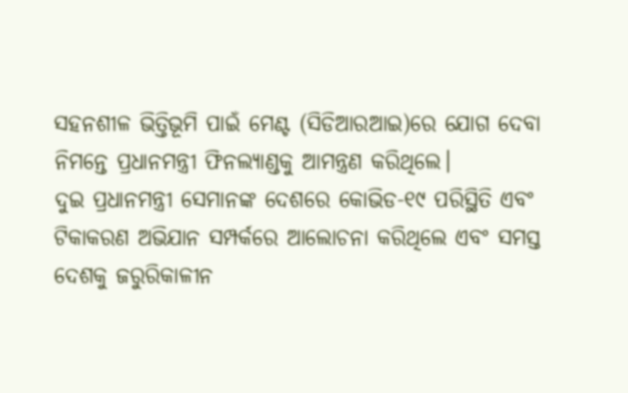ସହନଶୀଳ ଭିତ୍ତିଭୂମି ପାଇଁ ମେଣ୍ଟ (ସିଡିଆରଆଇ)ରେ ଯୋଗ ଦେବା ନିମନ୍ତେ ପ୍ରଧାନମନ୍ତ୍ରୀ ଫିନଲ୍ୟାଣ୍ଡକୁ ଆମନ୍ତ୍ରଣ କରିଥିଲେ।
ଦୁଇ ପ୍ରଧାନମନ୍ତ୍ରୀ ସେମାନଙ୍କ ଦେଶରେ କୋଭିଡ-୧୯ ପରିସ୍ଥିତି ଏବଂ ଟିକାକରଣ ଅଭିଯାନ ସମ୍ପର୍କରେ ଆଲୋଚନା କରିଥିଲେ ଏବଂ ସମସ୍ତ ଦେଶକୁ ଜରୁରିକାଳୀନ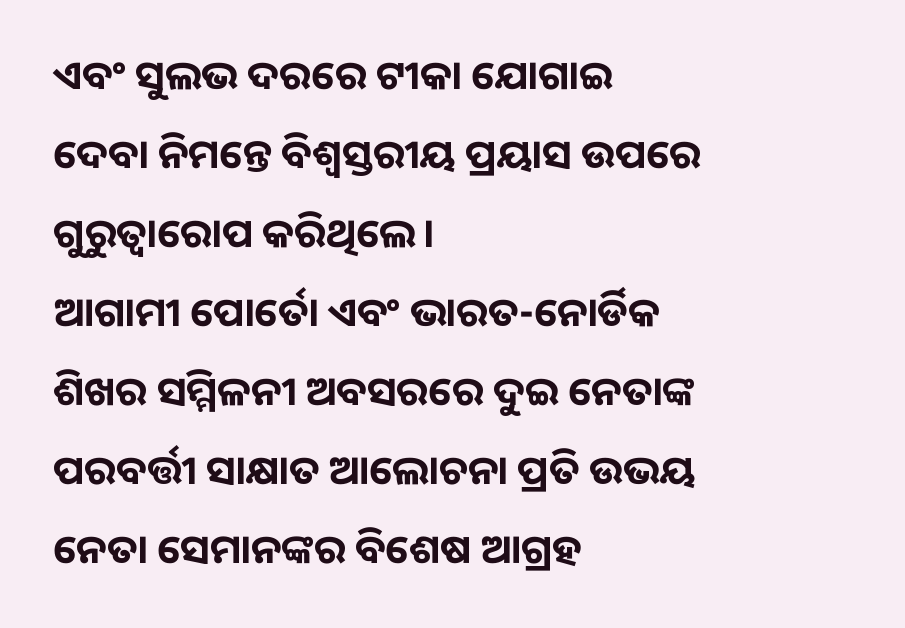ଏବଂ ସୁଲଭ ଦରରେ ଟୀକା ଯୋଗାଇ ଦେବା ନିମନ୍ତେ ବିଶ୍ୱସ୍ତରୀୟ ପ୍ରୟାସ ଉପରେ ଗୁରୁତ୍ୱାରୋପ କରିଥିଲେ।
ଆଗାମୀ ପୋର୍ତୋ ଏବଂ ଭାରତ-ନୋର୍ଡିକ ଶିଖର ସମ୍ମିଳନୀ ଅବସରରେ ଦୁଇ ନେତାଙ୍କ ପରବର୍ତ୍ତୀ ସାକ୍ଷାତ ଆଲୋଚନା ପ୍ରତି ଉଭୟ ନେତା ସେମାନଙ୍କର ବିଶେଷ ଆଗ୍ରହ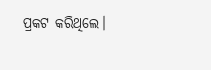ପ୍ରକଟ କରିଥିଲେ।